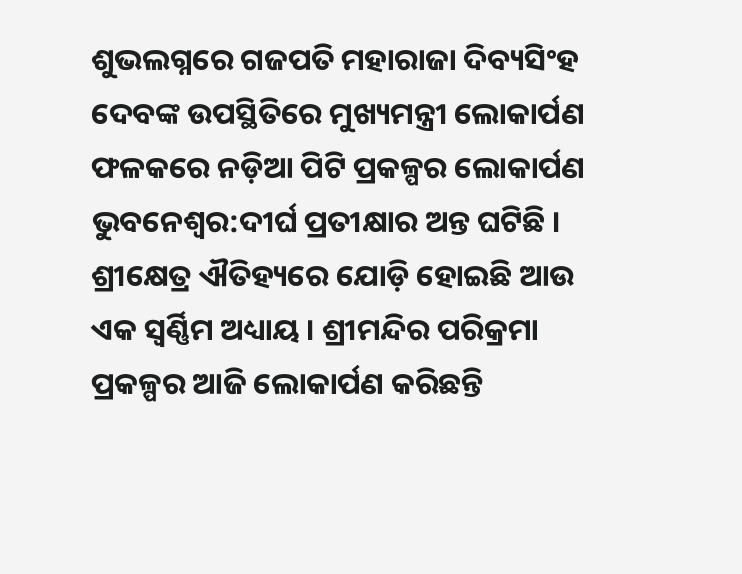ଶୁଭଲଗ୍ନରେ ଗଜପତି ମହାରାଜା ଦିବ୍ୟସିଂହ ଦେବଙ୍କ ଉପସ୍ଥିତିରେ ମୁଖ୍ୟମନ୍ତ୍ରୀ ଲୋକାର୍ପଣ ଫଳକରେ ନଡ଼ିଆ ପିଟି ପ୍ରକଳ୍ପର ଲୋକାର୍ପଣ
ଭୁବନେଶ୍ୱର:ଦୀର୍ଘ ପ୍ରତୀକ୍ଷାର ଅନ୍ତ ଘଟିଛି । ଶ୍ରୀକ୍ଷେତ୍ର ଐତିହ୍ୟରେ ଯୋଡ଼ି ହୋଇଛି ଆଉ ଏକ ସ୍ୱର୍ଣ୍ଣିମ ଅଧ୍ୟାୟ । ଶ୍ରୀମନ୍ଦିର ପରିକ୍ରମା ପ୍ରକଳ୍ପର ଆଜି ଲୋକାର୍ପଣ କରିଛନ୍ତି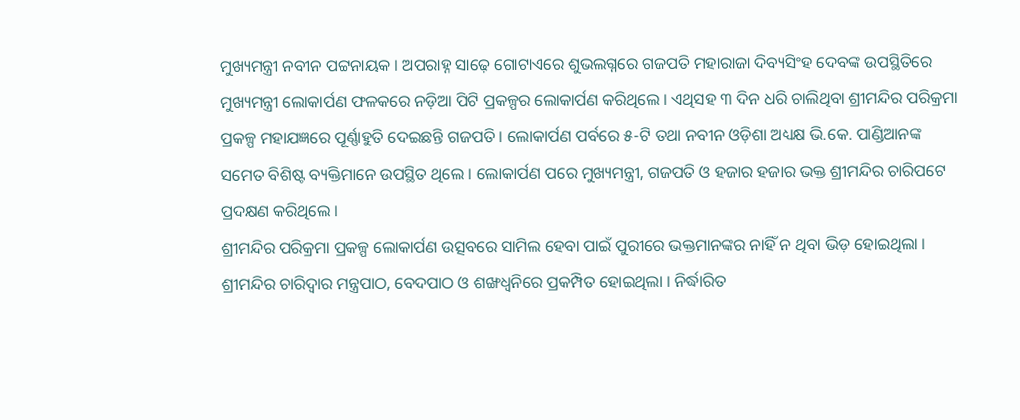ମୁଖ୍ୟମନ୍ତ୍ରୀ ନବୀନ ପଟ୍ଟନାୟକ । ଅପରାହ୍ନ ସାଢ଼େ ଗୋଟାଏରେ ଶୁଭଲଗ୍ନରେ ଗଜପତି ମହାରାଜା ଦିବ୍ୟସିଂହ ଦେବଙ୍କ ଉପସ୍ଥିତିରେ ମୁଖ୍ୟମନ୍ତ୍ରୀ ଲୋକାର୍ପଣ ଫଳକରେ ନଡ଼ିଆ ପିଟି ପ୍ରକଳ୍ପର ଲୋକାର୍ପଣ କରିଥିଲେ । ଏଥିସହ ୩ ଦିନ ଧରି ଚାଲିଥିବା ଶ୍ରୀମନ୍ଦିର ପରିକ୍ରମା ପ୍ରକଳ୍ପ ମହାଯଜ୍ଞରେ ପୂର୍ଣ୍ଣାହୁତି ଦେଇଛନ୍ତି ଗଜପତି । ଲୋକାର୍ପଣ ପର୍ବରେ ୫-ଟି ତଥା ନବୀନ ଓଡ଼ିଶା ଅଧ୍ୟକ୍ଷ ଭି.କେ. ପାଣ୍ଡିଆନଙ୍କ ସମେତ ବିଶିଷ୍ଟ ବ୍ୟକ୍ତିମାନେ ଉପସ୍ଥିତ ଥିଲେ । ଲୋକାର୍ପଣ ପରେ ମୁଖ୍ୟମନ୍ତ୍ରୀ, ଗଜପତି ଓ ହଜାର ହଜାର ଭକ୍ତ ଶ୍ରୀମନ୍ଦିର ଚାରିପଟେ ପ୍ରଦକ୍ଷଣ କରିଥିଲେ ।
ଶ୍ରୀମନ୍ଦିର ପରିକ୍ରମା ପ୍ରକଳ୍ପ ଲୋକାର୍ପଣ ଉତ୍ସବରେ ସାମିଲ ହେବା ପାଇଁ ପୁରୀରେ ଭକ୍ତମାନଙ୍କର ନାହିଁ ନ ଥିବା ଭିଡ଼ ହୋଇଥିଲା । ଶ୍ରୀମନ୍ଦିର ଚାରିଦ୍ୱାର ମନ୍ତ୍ରପାଠ, ବେଦପାଠ ଓ ଶଙ୍ଖଧ୍ୱନିରେ ପ୍ରକମ୍ପିତ ହୋଇଥିଲା । ନିର୍ଦ୍ଧାରିତ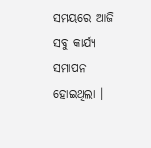ସମୟରେ ଆଜି ସବୁ କାର୍ଯ୍ୟ ସମାପନ ହୋଇଥିଲା ।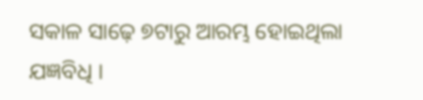ସକାଳ ସାଢ଼େ ୭ଟାରୁ ଆରମ୍ଭ ହୋଇଥିଲା ଯଜ୍ଞବିଧି ।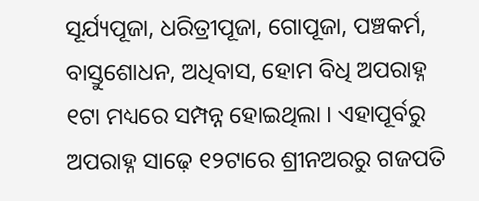ସୂର୍ଯ୍ୟପୂଜା, ଧରିତ୍ରୀପୂଜା, ଗୋପୂଜା, ପଞ୍ଚକର୍ମ, ବାସ୍ତୁଶୋଧନ, ଅଧିବାସ, ହୋମ ବିଧି ଅପରାହ୍ନ ୧ଟା ମଧ୍ୟରେ ସମ୍ପନ୍ନ ହୋଇଥିଲା । ଏହାପୂର୍ବରୁ ଅପରାହ୍ନ ସାଢ଼େ ୧୨ଟାରେ ଶ୍ରୀନଅରରୁ ଗଜପତି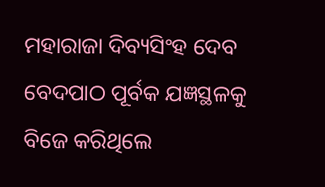ମହାରାଜା ଦିବ୍ୟସିଂହ ଦେବ ବେଦପାଠ ପୂର୍ବକ ଯଜ୍ଞସ୍ଥଳକୁ ବିଜେ କରିଥିଲେ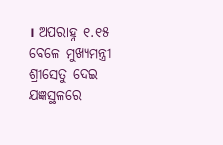। ଅପରାହ୍ନ ୧.୧୫ ବେଳେ ମୁଖ୍ୟମନ୍ତ୍ରୀ ଶ୍ରୀସେତୁ ଦେଇ ଯଜ୍ଞସ୍ଥଳରେ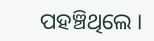ପହଞ୍ଚିଥିଲେ ।